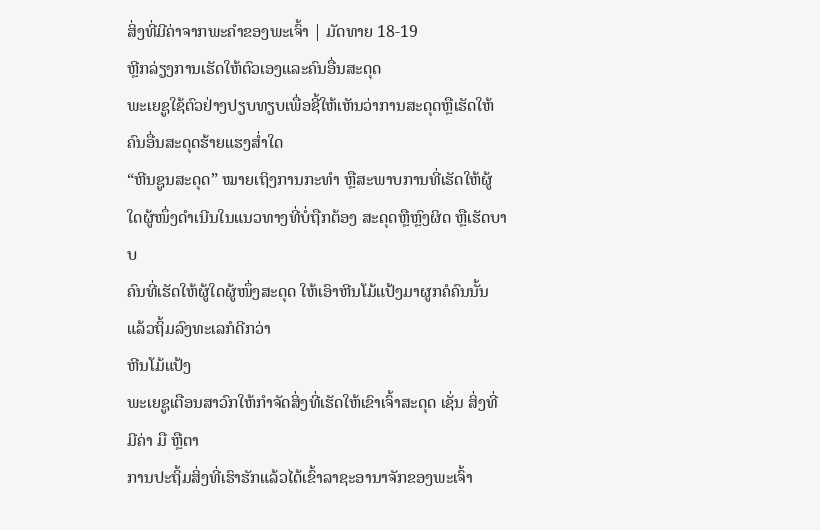ສິ່ງທີ່ມີຄ່າຈາກພະຄຳຂອງພະເຈົ້າ | ມັດທາຍ 18-19
ຫຼີກລ່ຽງການເຮັດໃຫ້ຕົວເອງແລະຄົນອື່ນສະດຸດ
ພະເຍຊູໃຊ້ຕົວຢ່າງປຽບທຽບເພື່ອຊີ້ໃຫ້ເຫັນວ່າການສະດຸດຫຼືເຮັດໃຫ້ຄົນອື່ນສະດຸດຮ້າຍແຮງສ່ຳໃດ
“ຫີນຊູນສະດຸດ” ໝາຍເຖິງການກະທຳ ຫຼືສະພາບການທີ່ເຮັດໃຫ້ຜູ້ໃດຜູ້ໜຶ່ງດຳເນີນໃນແນວທາງທີ່ບໍ່ຖືກຕ້ອງ ສະດຸດຫຼືຫຼົງຜິດ ຫຼືເຮັດບາບ
ຄົນທີ່ເຮັດໃຫ້ຜູ້ໃດຜູ້ໜຶ່ງສະດຸດ ໃຫ້ເອົາຫີນໂມ້ແປ້ງມາຜູກຄໍຄົນນັ້ນ ແລ້ວຖິ້ມລົງທະເລກໍດີກວ່າ
ຫີນໂມ້ແປ້ງ
ພະເຍຊູເຕືອນສາວົກໃຫ້ກຳຈັດສິ່ງທີ່ເຮັດໃຫ້ເຂົາເຈົ້າສະດຸດ ເຊັ່ນ ສິ່ງທີ່ມີຄ່າ ມື ຫຼືຕາ
ການປະຖິ້ມສິ່ງທີ່ເຮົາຮັກແລ້ວໄດ້ເຂົ້າລາຊະອານາຈັກຂອງພະເຈົ້າ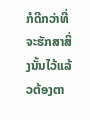ກໍດີກວ່າທີ່ຈະຮັກສາສິ່ງນັ້ນໄວ້ແລ້ວຕ້ອງຕາ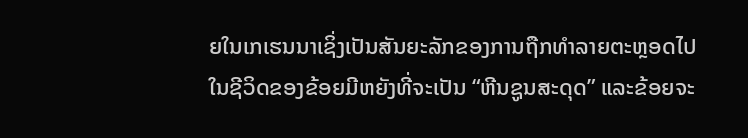ຍໃນເກເຮນນາເຊິ່ງເປັນສັນຍະລັກຂອງການຖືກທຳລາຍຕະຫຼອດໄປ
ໃນຊີວິດຂອງຂ້ອຍມີຫຍັງທີ່ຈະເປັນ “ຫີນຊູນສະດຸດ” ແລະຂ້ອຍຈະ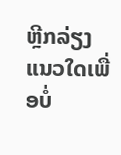ຫຼີກລ່ຽງແນວໃດເພື່ອບໍ່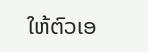ໃຫ້ຕົວເອ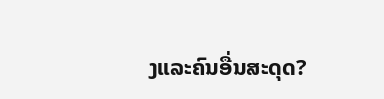ງແລະຄົນອື່ນສະດຸດ?